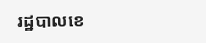រដ្ឋបាលខេ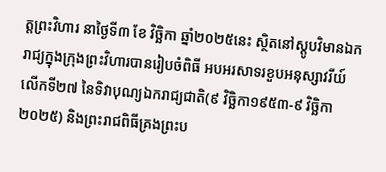ត្តព្រះវិហារ នាថ្ងៃទី៣ ខែ វិច្ឆិកា ឆ្នាំ២០២៥នេះ ស្ថិតនៅស្តូបវិមានឯករាជ្យក្នុងក្រុងព្រះវិហារបានរៀបចំពិធី អបអរសាទរខួបអនុស្សាវរីយ៍លើកទី២៧ នៃទិវាបុណ្យឯករាជ្យជាតិ(៩ វិច្ឆិកា១៩៥៣-៩ វិច្ឆិកា ២០២៥) និងព្រះរាជពិធីគ្រងព្រះប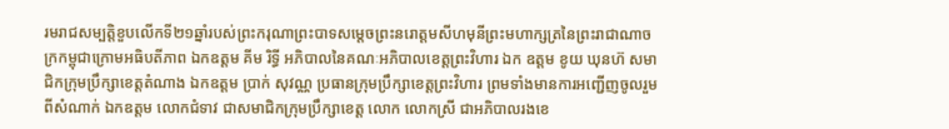រមរាជសម្បត្តិខួបលើកទី២១ឆ្នាំរបស់ព្រះករុណាព្រះបាទសម្តេចព្រះនរោត្តមសីហមុនីព្រះមហាក្សត្រនៃព្រះរាជាណាចក្រកម្ពុជាក្រោមអធិបតីភាព ឯកឧត្តម គីម រិទ្ធី អភិបាលនៃគណៈអភិបាលខេត្តព្រះវិហារ ឯក ឧត្តម ខូយ ឃុនហ៊ សមាជិកក្រុមប្រឹក្សាខេត្តតំណាង ឯកឧត្តម ប្រាក់ សុវណ្ណ ប្រធានក្រុមប្រឹក្សាខេត្តព្រះវិហារ ព្រមទាំងមានការអញ្ជើញចូលរួម ពីសំណាក់ ឯកឧត្តម លោកជំទាវ ជាសមាជិកក្រុមប្រឹក្សាខេត្ត លោក លោកស្រី ជាអភិបាលរងខេ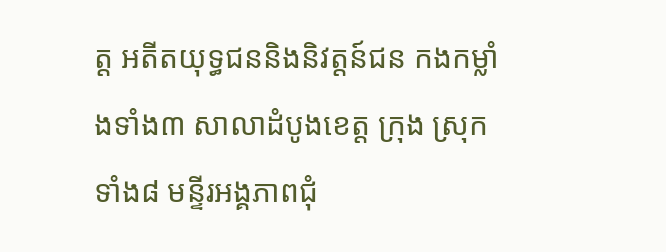ត្ត អតីតយុទ្ធជននិងនិវត្តន៍ជន កងកម្លាំងទាំង៣ សាលាដំបូងខេត្ត ក្រុង ស្រុកទាំង៨ មន្ទីរអង្គភាពជុំ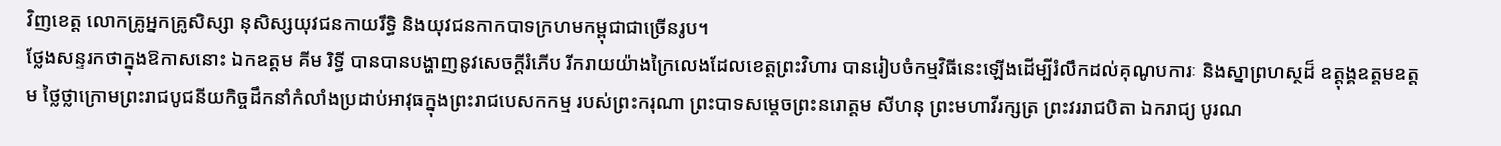វិញខេត្ត លោកគ្រូអ្នកគ្រូសិស្សា នុសិស្សយុវជនកាយរឹទ្ធិ និងយុវជនកាកបាទក្រហមកម្ពុជាជាច្រើនរូប។
ថ្លែងសន្ទរកថាក្នុងឱកាសនោះ ឯកឧត្ដម គីម រិទ្ធី បានបានបង្ហាញនូវសេចក្តីរំភើប រីករាយយ៉ាងក្រៃលេងដែលខេត្តព្រះវិហារ បានរៀបចំកម្មវិធីនេះឡើងដើម្បីរំលឹកដល់គុណូបការៈ និងស្នាព្រហស្ថដ៏ ឧត្តុង្គឧត្តមឧត្តម ថ្លៃថ្លាក្រោមព្រះរាជបូជនីយកិច្ចដឹកនាំកំលាំងប្រដាប់អាវុធក្នុងព្រះរាជបេសកកម្ម របស់ព្រះករុណា ព្រះបាទសម្តេចព្រះនរោត្តម សីហនុ ព្រះមហាវីរក្សត្រ ព្រះវររាជបិតា ឯករាជ្យ បូរណ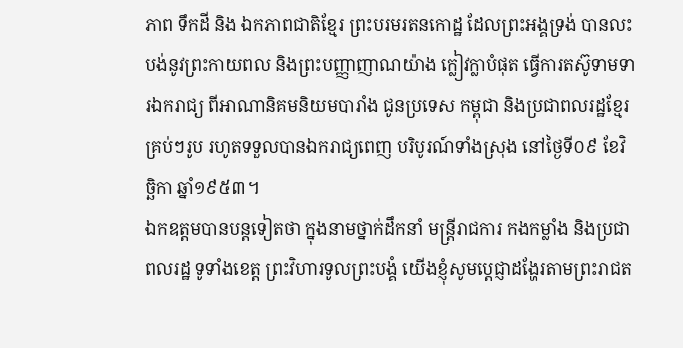ភាព ទឹកដី និង ឯកភាពជាតិខ្មែរ ព្រះបរមរតនកោដ្ឋ ដែលព្រះអង្គទ្រង់ បានលះបង់នូវព្រះកាយពល និងព្រះបញ្ញាញាណយ៉ាង ក្លៀវក្លាបំផុត ធ្វើការតស៊ូទាមទារឯករាជ្យ ពីអាណានិគមនិយមបារាំង ជូនប្រទេស កម្ពុជា និងប្រជាពលរដ្ឋខ្មែរគ្រប់ៗរូប រហូតទទួលបានឯករាជ្យពេញ បរិបូរណ៍ទាំងស្រុង នៅថ្ងៃទី០៩ ខែវិច្ឆិកា ឆ្នាំ១៩៥៣។
ឯកឧត្តមបានបន្តទៀតថា ក្នុងនាមថ្នាក់ដឹកនាំ មន្ត្រីរាជការ កងកម្លាំង និងប្រជាពលរដ្ឋ ទូទាំងខេត្ត ព្រះវិហារទូលព្រះបង្គំ យើងខ្ញុំសូមប្តេជ្ញាដង្ហែរតាមព្រះរាជត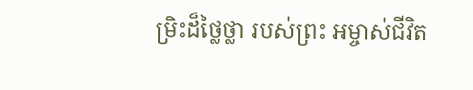ម្រិះដ៏ថ្លៃថ្លា របស់ព្រះ អម្ចាស់ជីវិត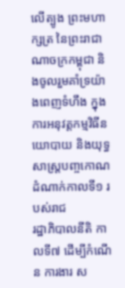លើត្បូង ព្រះមហាក្សត្រ នៃព្រះរាជាណាចក្រកម្ពុជា និងចូលរួមគាំទ្រយ៉ាងពេញទំហឹង ក្នុងការអនុវត្តកម្មវិធីនយោបាយ និងយុទ្ធសាស្ត្របញ្ចកោណដំណាក់កាលទី១ របស់រាជ
រដ្ឋាភិបាលនីតិ កាលទី៧ ដើម្បីកំណើន ការងារ ស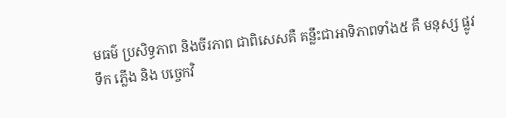មធម៌ ប្រសិទ្ធភាព និងចីរភាព ជាពិសេសគឺ គន្លឹះជាអាទិភាពទាំង៥ គឺ មនុស្ស ផ្លូវ ទឹក ភ្លើង និង បច្ចេកវិ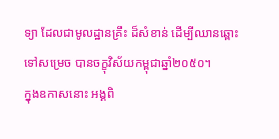ទ្យា ដែលជាមូលដ្ឋានគ្រឹះ ដ៏សំខាន់ ដើម្បីឈានឆ្ពោះទៅសម្រេច បានចក្ខុវិស័យកម្ពុជាឆ្នាំ២០៥០។
ក្នុងឧកាសនោះ អង្គពិ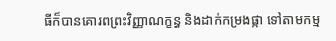ធីក៏បានគោរពព្រះវិញ្ញាណក្ខន្ធ និងដាក់កម្រងផ្កា ទៅតាមកម្ម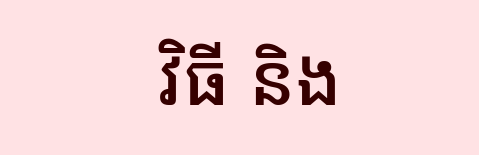វិធី និង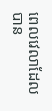ពេលវេលាដែលបាន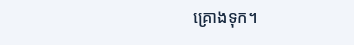គ្រោងទុក។